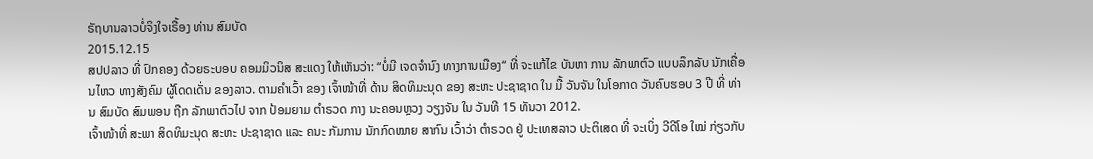ຣັຖບານລາວບໍ່ຈິງໃຈເຣື້ອງ ທ່ານ ສົມບັດ
2015.12.15
ສປປລາວ ທີ່ ປົກຄອງ ດ້ວຍຣະບອບ ຄອມມິວນິສ ສະແດງ ໃຫ້ເຫັນວ່າ: “ບໍ່ມີ ເຈດຈຳນົງ ທາງການເມືອງ“ ທີ່ ຈະແກ້ໄຂ ບັນຫາ ການ ລັກພາຕົວ ແບບລຶກລັບ ນັກເຄື່ອນໄຫວ ທາງສັງຄົມ ຜູ້ໂດດເດັ່ນ ຂອງລາວ. ຕາມຄຳເວົ້າ ຂອງ ເຈົ້າໜ້າທີ່ ດ້ານ ສິດທິມະນຸດ ຂອງ ສະຫະ ປະຊາຊາດ ໃນ ມື້ ວັນຈັນ ໃນໂອກາດ ວັນຄົບຮອບ 3 ປີ ທີ່ ທ່ານ ສົມບັດ ສົມພອນ ຖືກ ລັກພາຕົວໄປ ຈາກ ປ້ອມຍາມ ຕຳຣວດ ກາງ ນະຄອນຫຼວງ ວຽງຈັນ ໃນ ວັນທີ 15 ທັນວາ 2012.
ເຈົ້າໜ້າທີ່ ສະພາ ສິດທິມະນຸດ ສະຫະ ປະຊາຊາດ ແລະ ຄນະ ກັມການ ນັກກົດໝາຍ ສາກົນ ເວົ້າວ່າ ຕຳຣວດ ຢູ່ ປະເທສລາວ ປະຕິເສດ ທີ່ ຈະເບິ່ງ ວີດີໂອ ໃໝ່ ກ່ຽວກັບ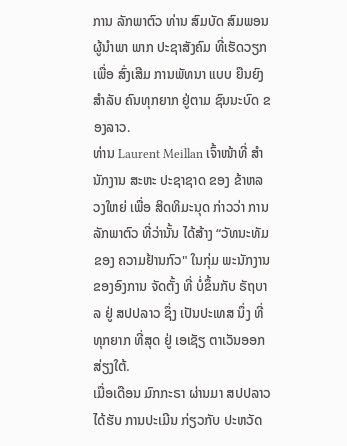ການ ລັກພາຕົວ ທ່ານ ສົມບັດ ສົມພອນ ຜູ້ນຳພາ ພາກ ປະຊາສັງຄົມ ທີ່ເຮັດວຽກ ເພື່ອ ສົ່ງເສີມ ການພັທນາ ແບບ ຍືນຍົງ ສຳລັບ ຄົນທຸກຍາກ ຢູ່ຕາມ ຊົນນະບົດ ຂອງລາວ.
ທ່ານ Laurent Meillan ເຈົ້າໜ້າທີ່ ສຳນັກງານ ສະຫະ ປະຊາຊາດ ຂອງ ຂ້າຫລວງໃຫຍ່ ເພື່ອ ສິດທິມະນຸດ ກ່າວວ່າ ການລັກພາຕົວ ທີ່ວ່ານັ້ນ ໄດ້ສ້າງ “ວັທນະທັມ ຂອງ ຄວາມຢ້ານກົວ" ໃນກຸ່ມ ພະນັກງານ ຂອງອົງການ ຈັດຕັ້ງ ທີ່ ບໍ່ຂຶ້ນກັບ ຣັຖບາລ ຢູ່ ສປປລາວ ຊຶ່ງ ເປັນປະເທສ ນຶ່ງ ທີ່ ທຸກຍາກ ທີ່ສຸດ ຢູ່ ເອເຊັຽ ຕາເວັນອອກ ສ່ຽງໃຕ້.
ເມື່ອເດືອນ ມົກກະຣາ ຜ່ານມາ ສປປລາວ ໄດ້ຮັບ ການປະເມີນ ກ່ຽວກັບ ປະຫວັດ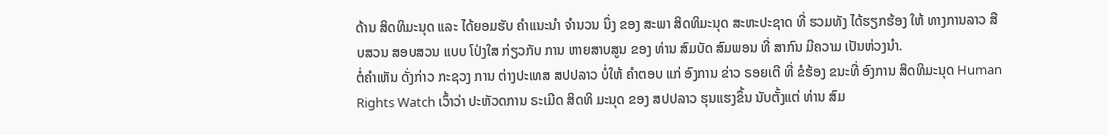ດ້ານ ສິດທິມະນຸດ ແລະ ໄດ້ຍອມຮັບ ຄຳແນະນຳ ຈຳນວນ ນຶ່ງ ຂອງ ສະພາ ສິດທິມະນຸດ ສະຫະປະຊາດ ທີ່ ຮວມທັງ ໄດ້ຮຽກຮ້ອງ ໃຫ້ ທາງການລາວ ສືບສວນ ສອບສວນ ແບບ ໂປ່ງໃສ ກ່ຽວກັບ ການ ຫາຍສາບສູນ ຂອງ ທ່ານ ສົມບັດ ສົມພອນ ທີ່ ສາກົນ ມີຄວາມ ເປັນຫ່ວງນຳ.
ຕໍ່ຄຳເຫັນ ດັ່ງກ່າວ ກະຊວງ ການ ຕ່າງປະເທສ ສປປລາວ ບໍ່ໃຫ້ ຄຳຕອບ ແກ່ ອົງການ ຂ່າວ ຣອຍເຕີ ທີ່ ຂໍຮ້ອງ ຂນະທີ່ ອົງການ ສິດທິມະນຸດ Human Rights Watch ເວົ້າວ່າ ປະຫັວດການ ຣະເມີດ ສິດທິ ມະນຸດ ຂອງ ສປປລາວ ຮຸນແຮງຂຶ້ນ ນັບຕັ້ງແຕ່ ທ່ານ ສົມ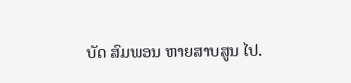ບັດ ສົມພອນ ຫາຍສາບສູນ ໄປ.